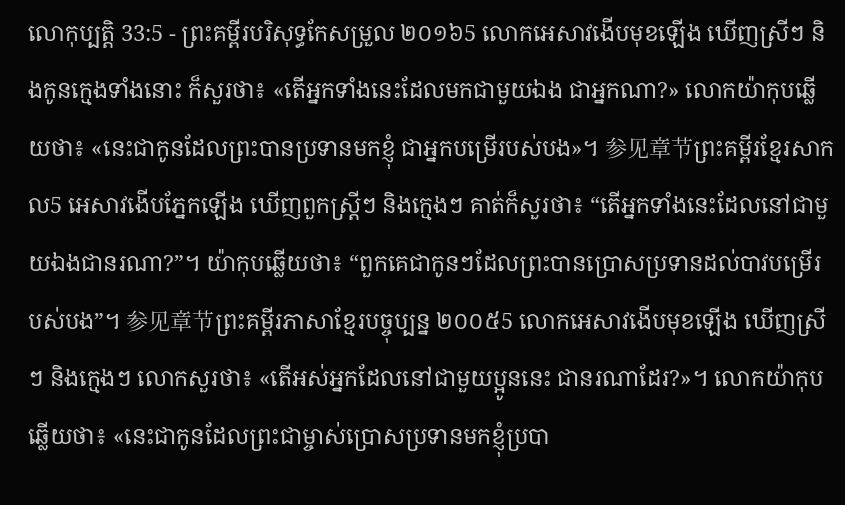លោកុប្បត្តិ 33:5 - ព្រះគម្ពីរបរិសុទ្ធកែសម្រួល ២០១៦5 លោកអេសាវងើបមុខឡើង ឃើញស្រីៗ និងកូនក្មេងទាំងនោះ ក៏សួរថា៖ «តើអ្នកទាំងនេះដែលមកជាមួយឯង ជាអ្នកណា?» លោកយ៉ាកុបឆ្លើយថា៖ «នេះជាកូនដែលព្រះបានប្រទានមកខ្ញុំ ជាអ្នកបម្រើរបស់បង»។ 参见章节ព្រះគម្ពីរខ្មែរសាកល5 អេសាវងើបភ្នែកឡើង ឃើញពួកស្ត្រីៗ និងក្មេងៗ គាត់ក៏សួរថា៖ “តើអ្នកទាំងនេះដែលនៅជាមួយឯងជានរណា?”។ យ៉ាកុបឆ្លើយថា៖ “ពួកគេជាកូនៗដែលព្រះបានប្រោសប្រទានដល់បាវបម្រើរបស់បង”។ 参见章节ព្រះគម្ពីរភាសាខ្មែរបច្ចុប្បន្ន ២០០៥5 លោកអេសាវងើបមុខឡើង ឃើញស្រីៗ និងក្មេងៗ លោកសួរថា៖ «តើអស់អ្នកដែលនៅជាមួយប្អូននេះ ជានរណាដែរ?»។ លោកយ៉ាកុបឆ្លើយថា៖ «នេះជាកូនដែលព្រះជាម្ចាស់ប្រោសប្រទានមកខ្ញុំប្របា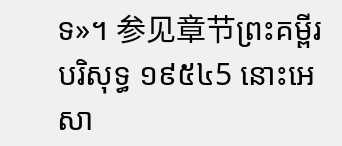ទ»។ 参见章节ព្រះគម្ពីរបរិសុទ្ធ ១៩៥៤5 នោះអេសា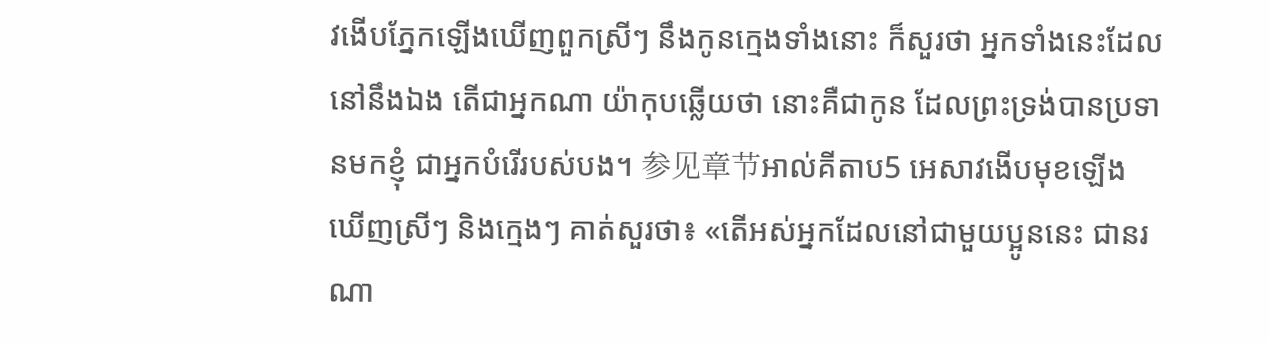វងើបភ្នែកឡើងឃើញពួកស្រីៗ នឹងកូនក្មេងទាំងនោះ ក៏សួរថា អ្នកទាំងនេះដែលនៅនឹងឯង តើជាអ្នកណា យ៉ាកុបឆ្លើយថា នោះគឺជាកូន ដែលព្រះទ្រង់បានប្រទានមកខ្ញុំ ជាអ្នកបំរើរបស់បង។ 参见章节អាល់គីតាប5 អេសាវងើបមុខឡើង ឃើញស្រីៗ និងក្មេងៗ គាត់សួរថា៖ «តើអស់អ្នកដែលនៅជាមួយប្អូននេះ ជានរណា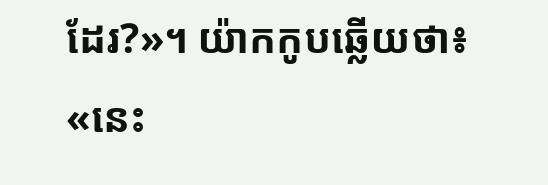ដែរ?»។ យ៉ាកកូបឆ្លើយថា៖ «នេះ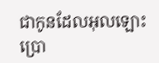ជាកូនដែលអុលឡោះប្រោ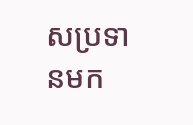សប្រទានមក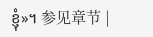ខ្ញុំ»។ 参见章节 |